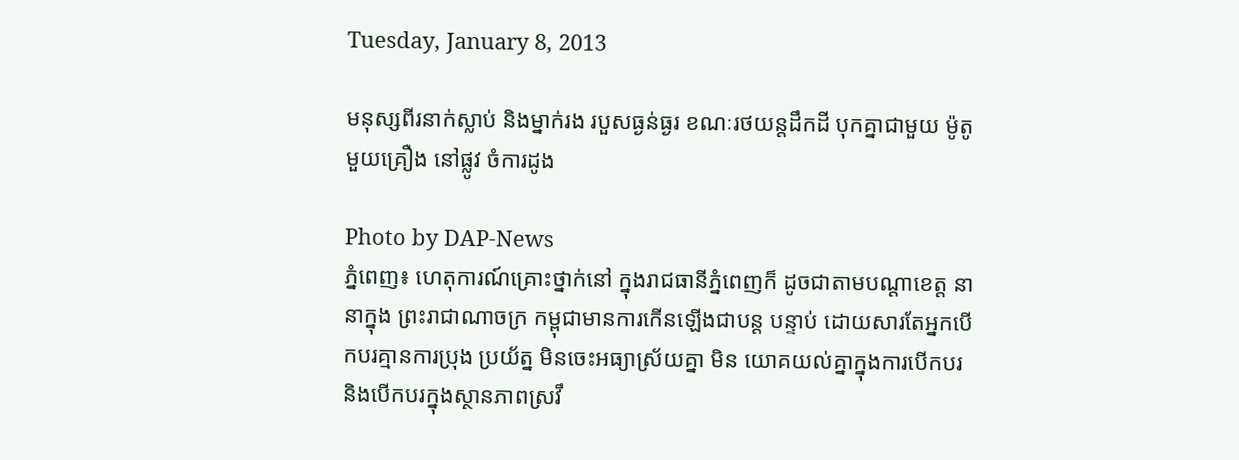Tuesday, January 8, 2013

មនុស្សពីរនាក់ស្លាប់ និងម្នាក់រង របួសធ្ងន់ធ្ងរ ខណៈរថយន្តដឹកដី បុកគ្នាជាមួយ ម៉ូតូមួយគ្រឿង នៅផ្លូវ ចំការដូង

Photo by DAP-News
ភ្នំពេញ៖ ហេតុការណ៍គ្រោះថ្នាក់នៅ ក្នុងរាជធានីភ្នំពេញក៏ ដូចជាតាមបណ្តាខេត្ត នានាក្នុង ព្រះរាជាណាចក្រ កម្ពុជាមានការកើនឡើងជាបន្ត បន្ទាប់ ដោយសារតែអ្នកបើកបរគ្មានការប្រុង ប្រយ័ត្ន មិនចេះអធ្យាស្រ័យគ្នា មិន យោគយល់គ្នាក្នុងការបើកបរ និងបើកបរក្នុងស្ថានភាពស្រវឹ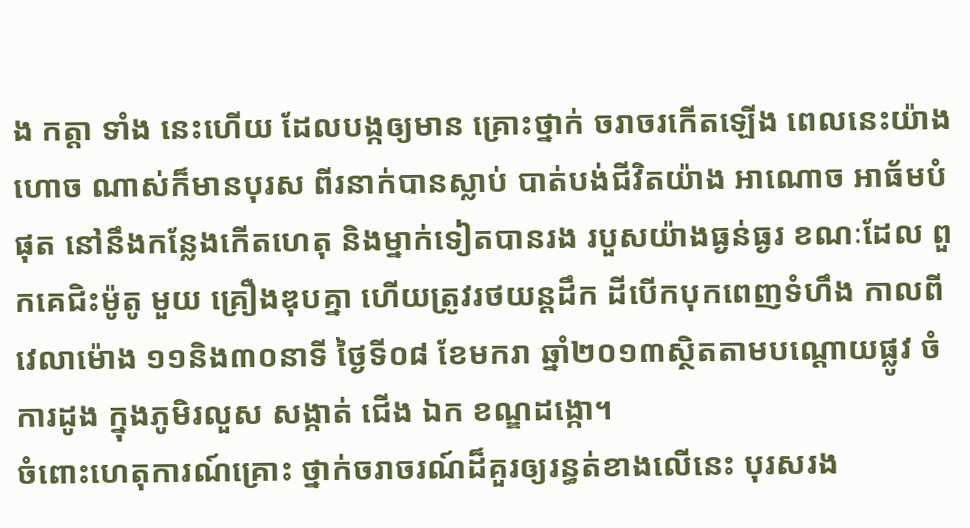ង កត្តា ទាំង នេះហើយ ដែលបង្កឲ្យមាន គ្រោះថ្នាក់ ចរាចរកើតឡើង ពេលនេះយ៉ាងហោច ណាស់ក៏មានបុរស ពីរនាក់បានស្លាប់ បាត់បង់ជីវិតយ៉ាង អាណោច អាធ័មបំផុត នៅនឹងកន្លែងកើតហេតុ និងម្នាក់ទៀតបានរង របួសយ៉ាងធ្ងន់ធ្ងរ ខណៈដែល ពួកគេជិះម៉ូតូ មួយ គ្រឿងឌុបគ្នា ហើយត្រូវរថយន្តដឹក ដីបើកបុកពេញទំហឹង កាលពីវេលាម៉ោង ១១និង៣០នាទី ថ្ងៃទី០៨ ខែមករា ឆ្នាំ២០១៣ស្ថិតតាមបណ្តោយផ្លូវ ចំការដូង ក្នុងភូមិរលួស សង្កាត់ ជើង ឯក ខណ្ឌដង្កោ។
ចំពោះហេតុការណ៍គ្រោះ ថ្នាក់ចរាចរណ៍ដ៏គួរឲ្យរន្ធត់ខាងលើនេះ បុរសរង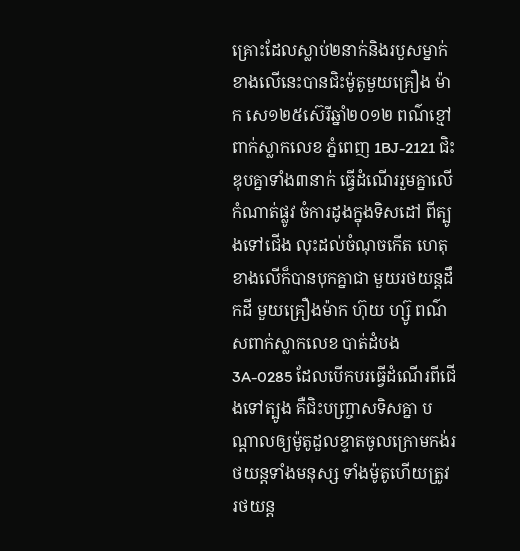គ្រោះដែលស្លាប់២នាក់និងរបួសម្នាក់ខាងលើនេះបានជិះម៉ូតូមួយគ្រឿង ម៉ាក សេ១២៥ស៊េរីឆ្នាំ២០១២ ពណ៌ខ្មៅ ពាក់ស្លាកលេខ ភ្នំពេញ 1BJ-2121 ជិះឌុបគ្នាទាំង៣នាក់ ធ្វើដំណើររួមគ្នាលើកំណាត់ផ្លូវ ចំការដូងក្នុងទិសដៅ ពីត្បូងទៅជើង លុះដល់ចំណុចកើត ហេតុ ខាងលើក៏បានបុកគ្នាជា មួយរថយន្តដឹកដី មួយគ្រឿងម៉ាក ហ៊ុយ ហ្ស៊ូ ពណ៌សពាក់ស្លាកលេខ បាត់ដំបង 3A-0285 ដែលបើកបរធ្វើដំណើរពីជើងទៅត្បូង គឺជិះបញ្ច្រាសទិសគ្នា បណ្តាលឲ្យម៉ូតូដួលខ្ទាតចូលក្រោមកង់រថយន្តទាំងមនុស្ស ទាំងម៉ូតូហើយត្រូវ រថយន្ត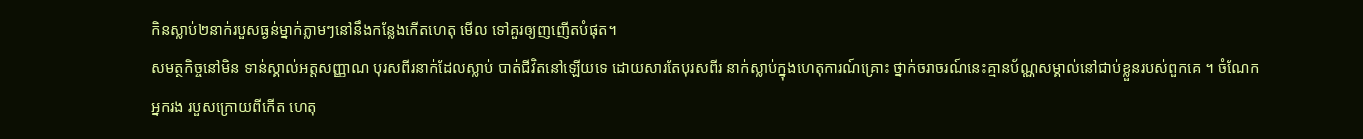កិនស្លាប់២នាក់របួសធ្ងន់ម្នាក់ភ្លាមៗនៅនឹងកន្លែងកើតហេតុ មើល ទៅគួរឲ្យញញើតបំផុត។
សមត្ថកិច្ចនៅមិន ទាន់ស្គាល់អត្តសញ្ញាណ បុរសពីរនាក់ដែលស្លាប់ បាត់ជីវិតនៅឡើយទេ ដោយសារតែបុរសពីរ នាក់ស្លាប់ក្នុងហេតុការណ៍គ្រោះ ថ្នាក់ចរាចរណ៍នេះគ្មានប័ណ្ណសម្គាល់នៅជាប់ខ្លួនរបស់ពួកគេ ។ ចំណែកអ្នករង របួសក្រោយពីកើត ហេតុ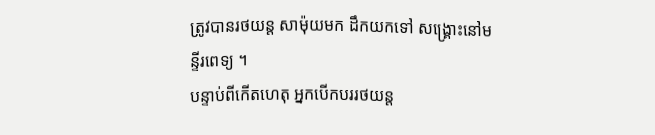ត្រូវបានរថយន្ត សាម៉ុយមក ដឹកយកទៅ សង្គ្រោះនៅមន្ទីរពេទ្យ ។
បន្ទាប់ពីកើតហេតុ អ្នកបើកបររថយន្ត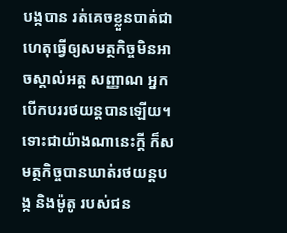បង្កបាន រត់គេចខ្លួនបាត់ជាហេតុធ្វើឲ្យសមត្ថកិច្ចមិនអាចស្គាល់អត្ត សញ្ញាណ អ្នកបើកបររថយន្តបានឡើយ។ ទោះជាយ៉ាងណានេះក្តី ក៏សមត្ថកិច្ចបានឃាត់រថយន្តបង្ក និងម៉ូតូ របស់ជន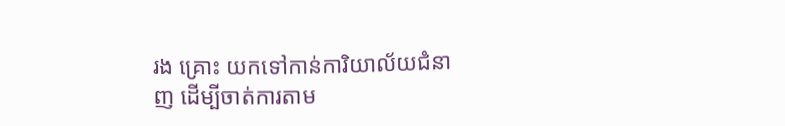រង គ្រោះ យកទៅកាន់ការិយាល័យជំនាញ ដើម្បីចាត់ការតាម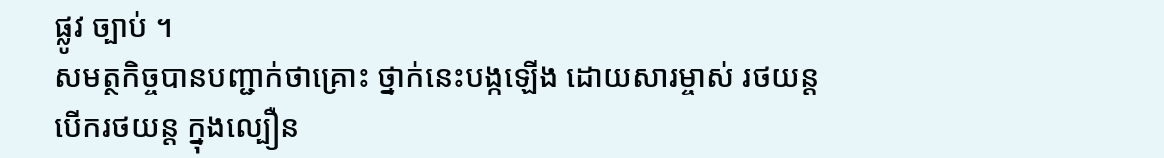ផ្លូវ ច្បាប់ ។
សមត្ថកិច្ចបានបញ្ជាក់ថាគ្រោះ ថ្នាក់នេះបង្កឡើង ដោយសារម្ចាស់ រថយន្តបើករថយន្ត ក្នុងល្បឿន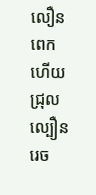លឿនពេក ហើយជ្រុលល្បឿន រេច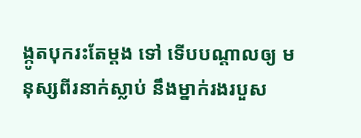ង្កូតបុករះតែម្តង ទៅ ទើបបណ្តាលឲ្យ មនុស្សពីរនាក់ស្លាប់ នឹងម្នាក់រងរបួស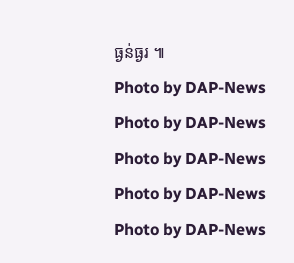ធ្ងន់ធ្ងរ ៕
Photo by DAP-News
Photo by DAP-News
Photo by DAP-News
Photo by DAP-News
Photo by DAP-News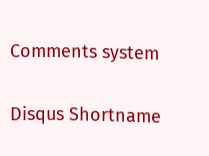Comments system

Disqus Shortname